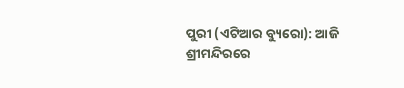ପୁରୀ (ଏଟିଆର ବ୍ୟୁରୋ): ଆଜି ଶ୍ରୀମନ୍ଦିରରେ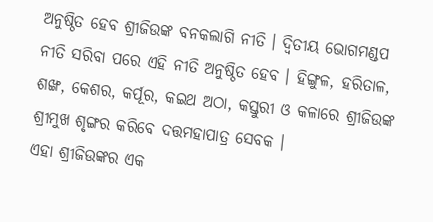ଅନୁଷ୍ଠିତ ହେବ ଶ୍ରୀଜିଉଙ୍କ ବନକଲାଗି ନୀତି । ଦ୍ୱିତୀୟ ଭୋଗମଣ୍ଡପ ନୀତି ସରିବା ପରେ ଏହି ନୀତି ଅନୁଷ୍ଠିତ ହେବ । ହିଙ୍ଗୁଳ, ହରିତାଳ, ଶଙ୍ଖ, କେଶର, କର୍ପୂର, କଇଥ ଅଠା, କସ୍ତୁରୀ ଓ କଳାରେ ଶ୍ରୀଜିଉଙ୍କ ଶ୍ରୀମୁଖ ଶୃଙ୍ଗର କରିବେ ଦତ୍ତମହାପାତ୍ର ସେବକ ।
ଏହା ଶ୍ରୀଜିଉଙ୍କର ଏକ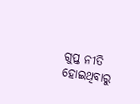ଗୁପ୍ତ ନୀତି ହୋଇଥିବାରୁ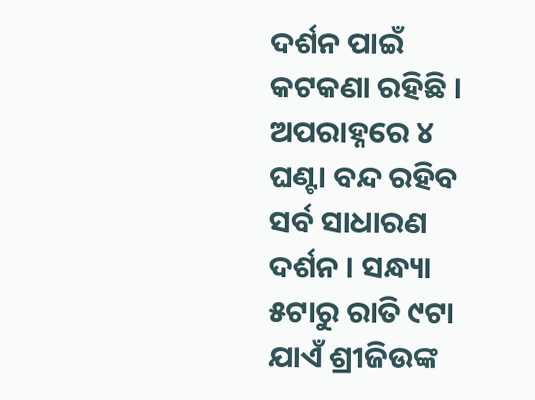ଦର୍ଶନ ପାଇଁ କଟକଣା ରହିଛି । ଅପରାହ୍ନରେ ୪ ଘଣ୍ଟା ବନ୍ଦ ରହିବ ସର୍ବ ସାଧାରଣ ଦର୍ଶନ । ସନ୍ଧ୍ୟା ୫ଟାରୁ ରାତି ୯ଟା ଯାଏଁ ଶ୍ରୀଜିଉଙ୍କ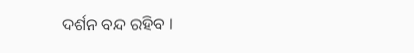ଦର୍ଶନ ବନ୍ଦ ରହିବ ।